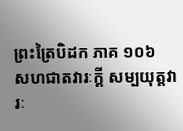ព្រះត្រៃបិដក ភាគ ១០៦
សហជាតវារៈក្តី សម្បយុត្តវារៈ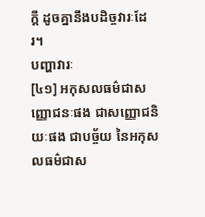ក្តី ដូចគ្នានឹងបដិច្ចវារៈដែរ។
បញ្ហាវារៈ
[៤១] អកុសលធម៌ជាសញ្ញោជនៈផង ជាសញ្ញោជនិយៈផង ជាបច្ច័យ នៃអកុសលធម៌ជាស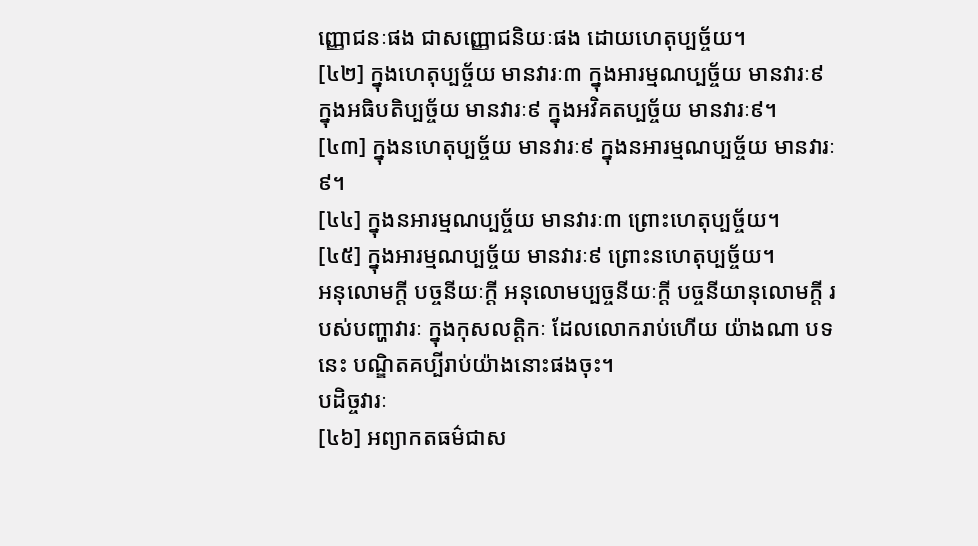ញ្ញោជនៈផង ជាសញ្ញោជនិយៈផង ដោយហេតុប្បច្ច័យ។
[៤២] ក្នុងហេតុប្បច្ច័យ មានវារៈ៣ ក្នុងអារម្មណប្បច្ច័យ មានវារៈ៩ ក្នុងអធិបតិប្បច្ច័យ មានវារៈ៩ ក្នុងអវិគតប្បច្ច័យ មានវារៈ៩។
[៤៣] ក្នុងនហេតុប្បច្ច័យ មានវារៈ៩ ក្នុងនអារម្មណប្បច្ច័យ មានវារៈ៩។
[៤៤] ក្នុងនអារម្មណប្បច្ច័យ មានវារៈ៣ ព្រោះហេតុប្បច្ច័យ។
[៤៥] ក្នុងអារម្មណប្បច្ច័យ មានវារៈ៩ ព្រោះនហេតុប្បច្ច័យ។
អនុលោមក្តី បច្ចនីយៈក្តី អនុលោមប្បច្ចនីយៈក្តី បច្ចនីយានុលោមក្តី របស់បញ្ហាវារៈ ក្នុងកុសលត្តិកៈ ដែលលោករាប់ហើយ យ៉ាងណា បទនេះ បណ្ឌិតគប្បីរាប់យ៉ាងនោះផងចុះ។
បដិច្ចវារៈ
[៤៦] អព្យាកតធម៌ជាស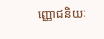ញ្ញោជនិយៈ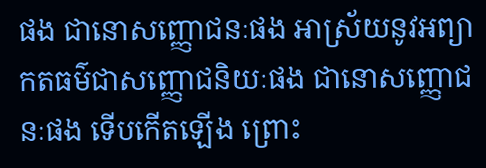ផង ជានោសញ្ញោជនៈផង អាស្រ័យនូវអព្យាកតធម៌ជាសញ្ញោជនិយៈផង ជានោសញ្ញោជនៈផង ទើបកើតឡើង ព្រោះ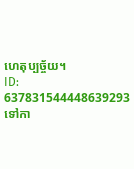ហេតុប្បច្ច័យ។
ID: 637831544448639293
ទៅកា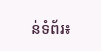ន់ទំព័រ៖